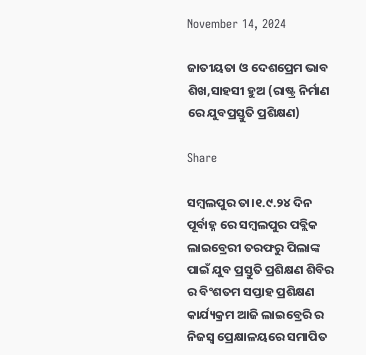November 14, 2024

ଜାତୀୟତା ଓ ଦେଶପ୍ରେମ ଭାବ ଶିଖ,ସାହସୀ ହୁଅ (ରାଷ୍ଟ୍ର ନିର୍ମାଣ ରେ ଯୁବପ୍ରସ୍ତୁତି ପ୍ରଶିକ୍ଷଣ)

Share

ସମ୍ବଲପୁର ତା।୧.୯.୨୪ ଦିନ ପୂର୍ବାହ୍ନ ରେ ସମ୍ବଲପୁର ପବ୍ଲିକ ଲାଇବ୍ରେରୀ ତରଫରୁ ପିଲାଙ୍କ ପାଇଁ ଯୁବ ପ୍ରସ୍ତୁତି ପ୍ରଶିକ୍ଷଣ ଶିବିର ର ବିଂଶତମ ସପ୍ତାହ ପ୍ରଶିକ୍ଷଣ କାର୍ଯ୍ୟକ୍ରମ ଆଜି ଲାଇବ୍ରେରି ର ନିଜସ୍ୱ ପ୍ରେକ୍ଷାଳୟରେ ସମାପିତ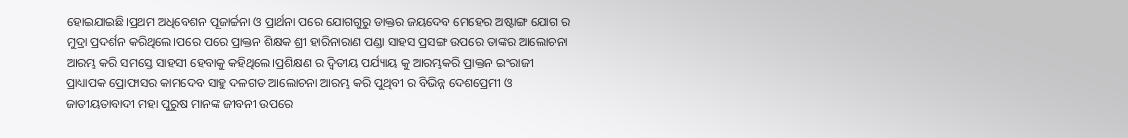ହୋଇଯାଇଛି।ପ୍ରଥମ ଅଧିବେଶନ ପୂଜାର୍ଚ୍ଚନା ଓ ପ୍ରାର୍ଥନା ପରେ ଯୋଗଗୁରୁ ଡାକ୍ତର ଜୟଦେବ ମେହେର ଅଷ୍ଟାଙ୍ଗ ଯୋଗ ର ମୁଦ୍ରା ପ୍ରଦର୍ଶନ କରିଥିଲେ।ପରେ ପରେ ପ୍ରାକ୍ତନ ଶିକ୍ଷକ ଶ୍ରୀ ହାରିନାରାଣ ପଣ୍ଡା ସାହସ ପ୍ରସଙ୍ଗ ଉପରେ ତାଙ୍କର ଆଲୋଚନା ଆରମ୍ଭ କରି ସମସ୍ତେ ସାହସୀ ହେବାକୁ କହିଥିଲେ।ପ୍ରଶିକ୍ଷଣ ର ଦ୍ଵିତୀୟ ପର୍ଯ୍ୟାୟ କୁ ଆରମ୍ଭକରି ପ୍ରାକ୍ତନ ଇଂରାଜୀ ପ୍ରାଧ୍ୟାପକ ପ୍ରୋଫାସର କାମଦେବ ସାହୁ ଦଳଗତ ଆଲୋଚନା ଆରମ୍ଭ କରି ପୁଥିବୀ ର ବିଭିନ୍ନ ଦେଶପ୍ରେମୀ ଓ ଜାତୀୟତାବାଦୀ ମହା ପୁରୁଷ ମାନଙ୍କ ଜୀବନୀ ଉପରେ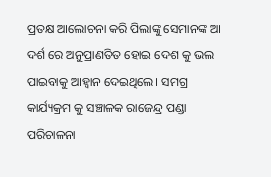ପ୍ରତକ୍ଷ ଆଲୋଚନା କରି ପିଲାଙ୍କୁ ସେମାନଙ୍କ ଆ ଦର୍ଶ ରେ ଅନୁପ୍ରାଣତିତ ହୋଇ ଦେଶ କୁ ଭଲ ପାଇବାକୁ ଆହ୍ୱାନ ଦେଇଥିଲେ। ସମଗ୍ର କାର୍ଯ୍ୟକ୍ରମ କୁ ସଞ୍ଚାଳକ ରାଜେନ୍ଦ୍ର ପଣ୍ଡା ପରିଚାଳନା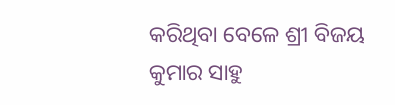କରିଥିବା ବେଳେ ଶ୍ରୀ ବିଜୟ କୁମାର ସାହୁ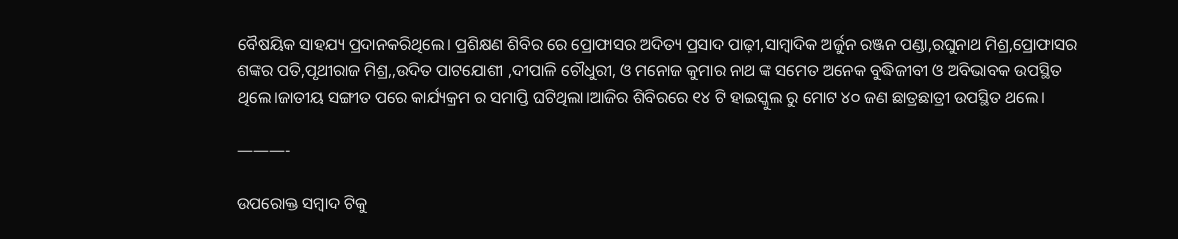ବୈଷୟିକ ସାହଯ୍ୟ ପ୍ରଦାନକରିଥିଲେ। ପ୍ରଶିକ୍ଷଣ ଶିବିର ରେ ପ୍ରୋଫାସର ଅଦିତ୍ୟ ପ୍ରସାଦ ପାଢ଼ୀ,ସାମ୍ବାଦିକ ଅର୍ଜୁନ ରଞ୍ଜନ ପଣ୍ଡା,ରଘୁନାଥ ମିଶ୍ର,ପ୍ରୋଫାସର ଶଙ୍କର ପତି,ପୃଥୀରାଜ ମିଶ୍ର,,ଉଦିତ ପାଟଯୋଶୀ ,ଦୀପାଳି ଚୌଧୁରୀ, ଓ ମନୋଜ କୁମାର ନାଥ ଙ୍କ ସମେତ ଅନେକ ବୁଦ୍ଧିଜୀବୀ ଓ ଅବିଭାବକ ଉପସ୍ଥିତ ଥିଲେ।ଜାତୀୟ ସଙ୍ଗୀତ ପରେ କାର୍ଯ୍ୟକ୍ରମ ର ସମାପ୍ତି ଘଟିଥିଲା।ଆଜିର ଶିବିରରେ ୧୪ ଟି ହାଇସ୍କୁଲ ରୁ ମୋଟ ୪୦ ଜଣ ଛାତ୍ରଛାତ୍ରୀ ଉପସ୍ଥିତ ଥଲେ।

———-

ଉପରୋକ୍ତ ସମ୍ବାଦ ଟିକୁ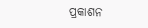ପ୍ରକାଶନ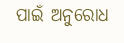ପାଇଁ ଅନୁରୋଧ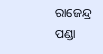ରାଜେନ୍ଦ୍ର ପଣ୍ଡା